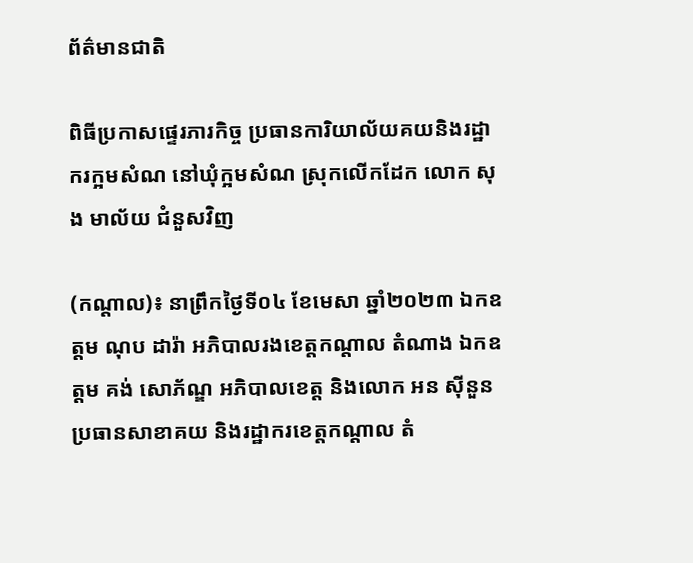ព័ត៌មានជាតិ

ពិធីប្រកាសផ្ទេរភារកិច្ច ប្រធានការិយាល័យគយនិងរដ្ឋាករក្អមសំណ នៅឃុំក្អមសំណ ស្រុកលើកដែក លោក សុង មាល័យ ជំនួសវិញ

(កណ្តាល)៖ នាព្រឹកថ្ងៃទី០៤ ខែមេសា ឆ្នាំ២០២៣ ឯកឧត្តម ណុប ដារ៉ា អភិបាលរងខេត្តកណ្តាល តំណាង ឯកឧត្តម គង់ សោភ័ណ្ឌ អភិបាលខេត្ត និងលោក អន សុីនួន ប្រធានសាខាគយ និងរដ្ឋាករខេត្តកណ្តាល តំ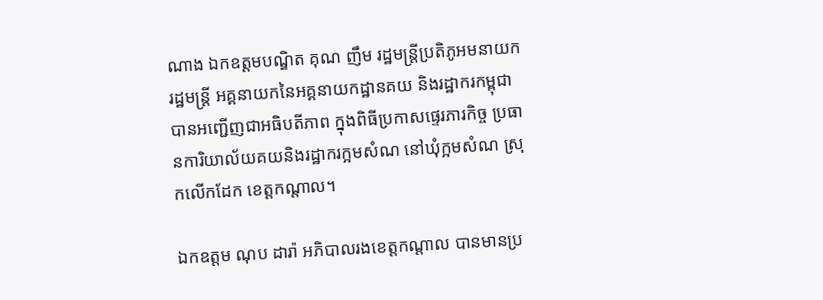ណាង ឯកឧត្តមបណ្ឌិត គុណ ញឹម រដ្ឋមន្ត្រីប្រតិភូអមនាយករដ្ឋមន្ត្រី អគ្គនាយកនៃអគ្គនាយកដ្ឋានគយ និងរដ្ឋាករកម្ពុជា បានអញ្ជើញជាអធិបតីភាព ក្នុងពិធីប្រកាសផ្ទេរភារកិច្ច ប្រធានការិយាល័យគយនិងរដ្ឋាករក្អមសំណ នៅឃុំក្អមសំណ ស្រុកលើកដែក ខេត្តកណ្តាល។

ឯកឧត្តម ណុប ដារ៉ា អភិបាលរងខេត្តកណ្តាល បានមានប្រ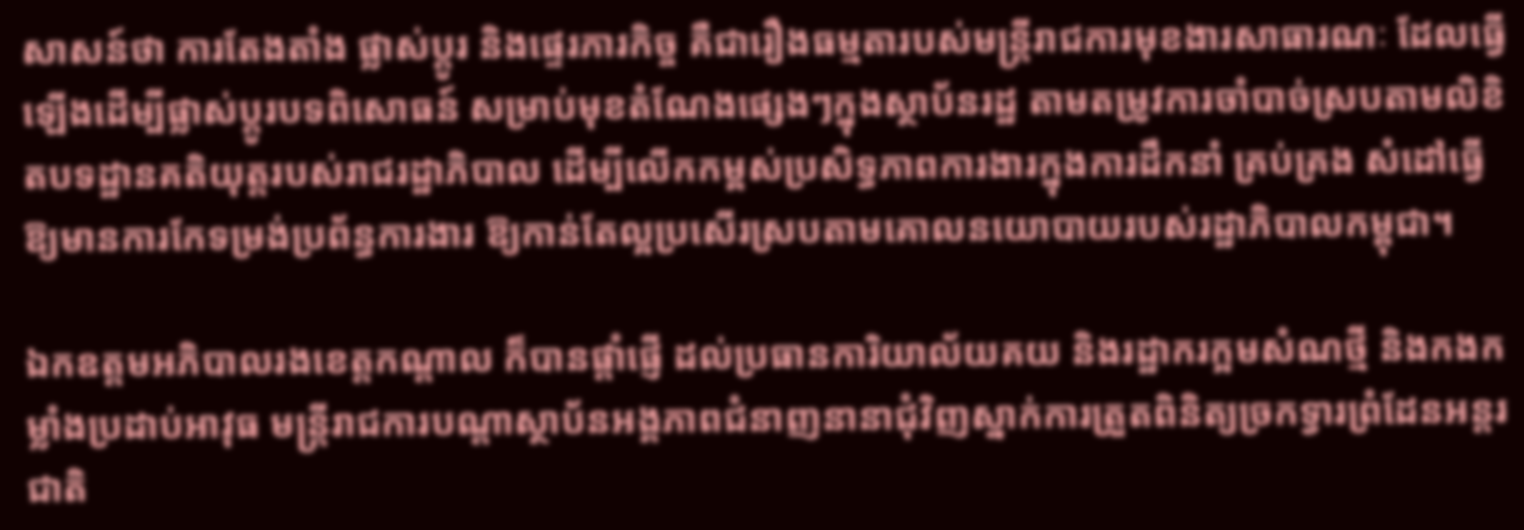សាសន៍ថា ការតែងតាំង ផ្លាស់ប្ដូរ និងផ្ទេរភារកិច្ច គឺជារឿងធម្មតារបស់មន្ត្រីរាជការមុខងារសាធារណៈ ដែលធ្វើឡើងដើម្បីផ្លាស់ប្ដូរបទពិសោធន៍ សម្រាប់មុខតំណែងផ្សេងៗក្នុងស្ថាប័នរដ្ឋ តាមតម្រូវការចាំបាច់ស្របតាមលិខិតបទដ្ឋានគតិយុត្តរបស់រាជរដ្ឋាភិបាល ដើម្បីលើកកម្ពស់ប្រសិទ្ធភាពការងារក្នុងការដឹកនាំ គ្រប់គ្រង សំដៅធ្វើឱ្យមានការកែទម្រង់ប្រព័ន្ធការងារ ឱ្យកាន់តែល្អប្រសើរស្របតាមគោលនយោបាយរបស់រដ្ឋាភិបាលកម្ពុជា។

ឯកឧត្តមអភិបាលរងខេត្តកណ្តាល ក៏បានផ្តាំផ្ញើ ដល់ប្រធានការិយាល័យគយ និងរដ្ឋាករក្អមសំណថ្មី និងកងកម្លាំងប្រដាប់អាវុធ មន្ត្រីរាជការបណ្ដាស្ថាប័នអង្គភាពជំនាញនានាជុំវិញស្នាក់ការត្រួតពិនិត្យច្រកទ្វារព្រំដែនអន្តរជាតិ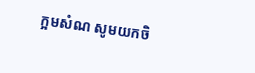ក្អមសំណ សូមយកចិ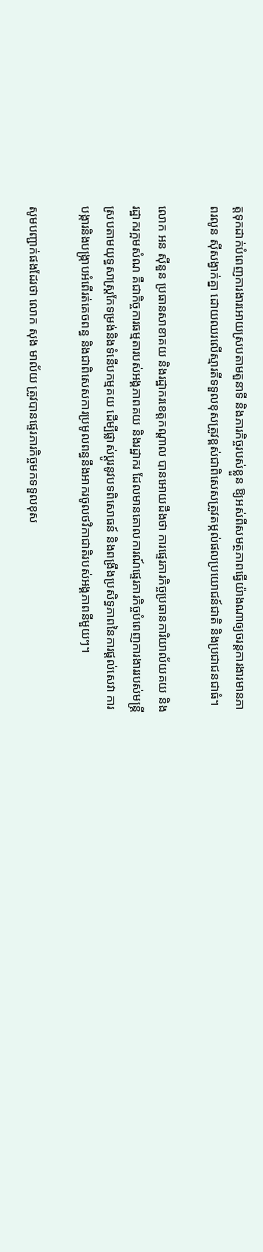ត្តទុកដាក់បំពេញការងារអោយស្របតាមតួនាទី និងភារកិច្ចរបស់ខ្លួន ឱ្យអស់ពីសមត្ថភាពធ្វើយ៉ាងណាឲ្យចរន្តការងារមានភាពរលូន ស៊ីសង្វាក់គ្នា ដោយឈរលើស្មារតីទទួលខុសត្រូវខ្ពស់ជាពិសេសត្រូវតម្កល់ផលប្រយោជន៍ជាតិ និងប្រជាជនជាធំ។

លោក អន សុីនួន ប្រធានសាខាគយ និងរដ្ឋាករខេត្តកណ្ដាល បានអោយដឹងថា ការផ្ទេរភារកិច្ចប្រធានការិយាល័យគយ និងរដ្ឋាករក្អមសំណ គឺជាកិច្ចការធម្មតារបស់អង្គភាពគយ និងរដ្ឋាករ ដែលមានគោលការណ៍ផ្ទេរភារកិច្ចបំពេញការងាររបស់មន្ត្រី ស្របតាមយុទ្ធសាស្ត្រកែទម្រង់និងទំនើបកម្មគយ ដើម្បីផ្លាស់ប្ដូរនូវបទពិសោធន៍ និងពង្រឹងប្រសិទ្ធភាពនៃការផ្ដល់សេវា ការបង្ការនិងបង្ក្រាបអំពើរត់គេចពន្ធ និងជាពិសេសការប្រមូលពន្ធនឹងអាករចូលថវិកាជាតិរបស់អង្គភាពនីមួយៗ។

សូមបញ្ជាក់ផងដែរថា លោក សុង មាល័យ ត្រូវបានផ្ទេរភារកិច្ចមកទទួលខុស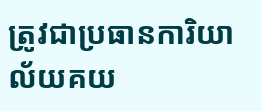ត្រូវជាប្រធានការិយាល័យគយ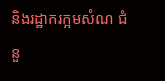និងរដ្ឋាករក្អមសំណ ជំនួ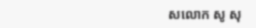សលោក សូ សុ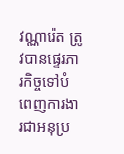វណ្ណារ៉េត ត្រូវបានផ្ទេរភារកិច្ចទៅបំពេញការងារជាអនុប្រ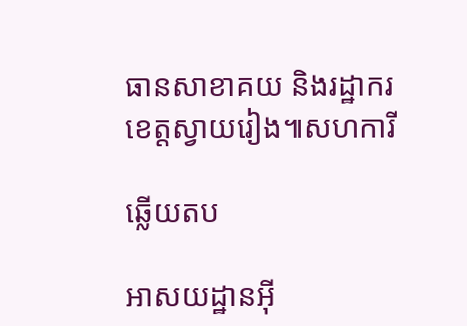ធានសាខាគយ និងរដ្ឋាករខេត្តស្វាយរៀង៕សហការី

ឆ្លើយតប

អាសយដ្ឋានអ៊ី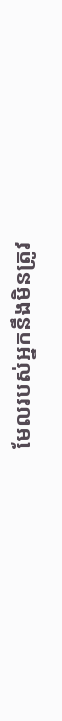មែលរបស់អ្នកនឹងមិនត្រូវ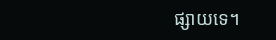ផ្សាយទេ។